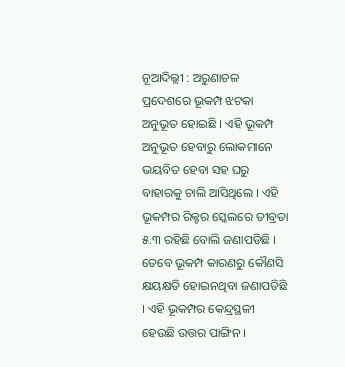ନୂଆଦିଲ୍ଲୀ : ଅରୁଣାଚଳ ପ୍ରଦେଶରେ ଭୂକମ୍ପ ଝଟକା ଅନୁଭୂତ ହୋଇଛି । ଏହି ଭୂକମ୍ପ ଅନୁଭୂତ ହେବାରୁ ଲୋକମାନେ ଭୟବିତ ହେବା ସହ ଘରୁ ବାହାରକୁ ଚାଲି ଆସିଥିଲେ । ଏହି ଭୂକମ୍ପର ରିକ୍ଟର ସ୍କେଲରେ ତୀବ୍ରତା ୫.୩ ରହିଛି ବୋଲି ଜଣାପଡିଛି ।
ତେବେ ଭୂକମ୍ପ କାରଣରୁ କୌଣସି କ୍ଷୟକ୍ଷତି ହୋଇନଥିବା ଜଣାପଡିଛି । ଏହି ଭୂକମ୍ପର କେନ୍ଦ୍ରସ୍ଥଳୀ ହେଉଛି ଉତ୍ତର ପାଙ୍ଗିନ ।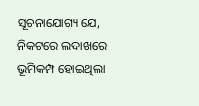ସୂଚନାଯୋଗ୍ୟ ଯେ, ନିକଟରେ ଲଦାଖରେ ଭୂମିକମ୍ପ ହୋଇଥିଲା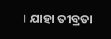। ଯାହା ତୀବ୍ରତା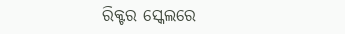ରିକ୍ଟର ସ୍କେଲରେ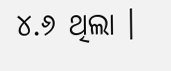୪.୬ ଥିଲା ।